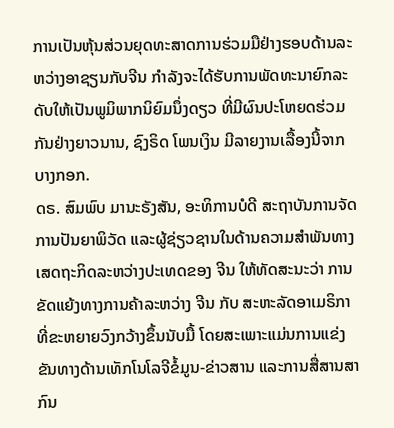ການເປັນຫຸ້ນສ່ວນຍຸດທະສາດການຮ່ວມມືຢ່າງຮອບດ້ານລະຫວ່າງອາຊຽນກັບຈີນ ກໍາລັງຈະໄດ້ຮັບການພັດທະນາຍົກລະດັບໃຫ້ເປັນພູມິພາກນິຍົມນຶ່ງດຽວ ທີ່ມີຜົນປະໂຫຍດຮ່ວມກັນຢ່າງຍາວນານ, ຊົງຣິດ ໂພນເງິນ ມີລາຍງານເລື້ອງນີ້ຈາກບາງກອກ.
ດຣ. ສົມພົບ ມານະຣັງສັນ, ອະທິການບໍດີ ສະຖາບັນການຈັດການປັນຍາພິວັດ ແລະຜູ້ຊ່ຽວຊານໃນດ້ານຄວາມສໍາພັນທາງເສດຖະກິດລະຫວ່າງປະເທດຂອງ ຈີນ ໃຫ້ທັດສະນະວ່າ ການຂັດແຍ້ງທາງການຄ້າລະຫວ່າງ ຈີນ ກັບ ສະຫະລັດອາເມຣິກາ ທີ່ຂະຫຍາຍວົງກວ້າງຂຶ້ນນັບມື້ ໂດຍສະເພາະແມ່ນການແຂ່ງຂັນທາງດ້ານເທັກໂນໂລຈີຂໍ້ມູນ-ຂ່າວສານ ແລະການສື່ສານສາກົນ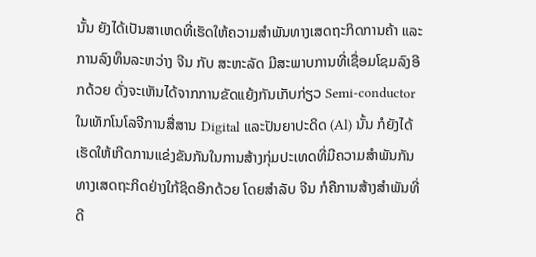ນັ້ນ ຍັງໄດ້ເປັນສາເຫດທີ່ເຮັດໃຫ້ຄວາມສໍາພັນທາງເສດຖະກິດການຄ້າ ແລະການລົງທຶນລະຫວ່າງ ຈີນ ກັບ ສະຫະລັດ ມີສະພາບການທີ່ເຊື່ອມໂຊມລົງອີກດ້ວຍ ດັ່ງຈະເຫັນໄດ້ຈາກການຂັດແຍ້ງກັນເກັບກ່ຽວ Semi-conductor ໃນເທັກໂນໂລຈີການສື່ສານ Digital ແລະປັນຍາປະດິດ (Al) ນັ້ນ ກໍຍັງໄດ້ເຮັດໃຫ້ເກີດການແຂ່ງຂັນກັນໃນການສ້າງກຸ່ມປະເທດທີ່ມີຄວາມສໍາພັນກັນທາງເສດຖະກິດຢ່າງໃກ້ຊິດອີກດ້ວຍ ໂດຍສໍາລັບ ຈີນ ກໍຄືການສ້າງສໍາພັນທີ່ດີ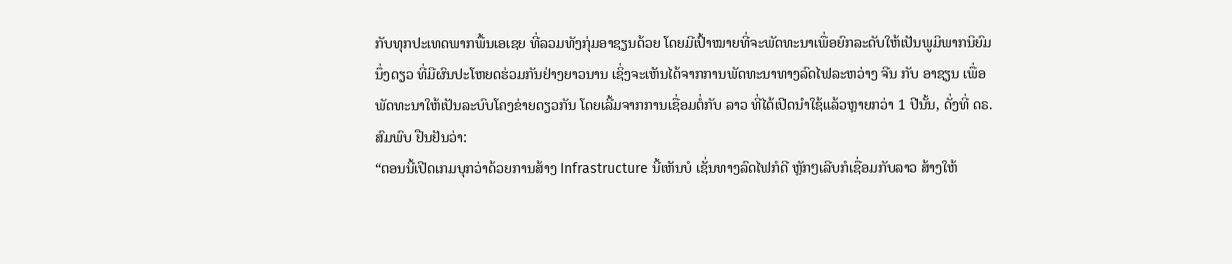ກັບທຸກປະເທດພາກພື້ນເອເຊຍ ທີ່ລວມທັງກຸ່ມອາຊຽນດ້ວຍ ໂດຍມີເປົ້າໝາຍທີ່ຈະພັດທະນາເພື່ອຍົກລະດັບໃຫ້ເປັນພູມິພາກນິຍົມນຶ່ງດຽວ ທີ່ມີຜົນປະໂຫຍດຮ່ວມກັນຢ່າງຍາວນານ ເຊິ່ງຈະເຫັນໄດ້ຈາກການພັດທະນາທາງລົດໄຟລະຫວ່າງ ຈີນ ກັບ ອາຊຽນ ເພື່ອພັດທະນາໃຫ້ເປັນລະບົບໂຄງຂ່າຍດຽວກັນ ໂດຍເລີ້ມຈາກການເຊື່ອມຕໍ່ກັບ ລາວ ທີ່ໄດ້ເປີດນໍາໃຊ້ແລ້ວຫຼາຍກວ່າ 1 ປີນັ້ນ, ດັ່ງທີ່ ດຣ. ສົມພົບ ຢືນຢັນວ່າ:
“ຕອນນີ້ເປີດເກມບຸກວ່າດ້ວຍການສ້າງ Infrastructure ນີ້ເຫັນບໍ ເຊັ່ນທາງລົດໄຟກໍດີ ຫຼັກໆເລີບກໍເຊື່ອມກັບລາວ ສ້າງໃຫ້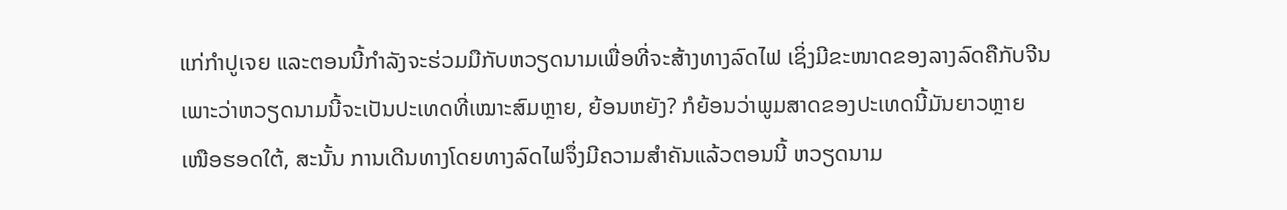ແກ່ກໍາປູເຈຍ ແລະຕອນນີ້ກໍາລັງຈະຮ່ວມມືກັບຫວຽດນາມເພື່ອທີ່ຈະສ້າງທາງລົດໄຟ ເຊິ່ງມີຂະໜາດຂອງລາງລົດຄືກັບຈີນ ເພາະວ່າຫວຽດນາມນີ້ຈະເປັນປະເທດທີ່ເໝາະສົມຫຼາຍ, ຍ້ອນຫຍັງ? ກໍຍ້ອນວ່າພູມສາດຂອງປະເທດນີ້ມັນຍາວຫຼາຍ ເໜືອຮອດໃຕ້, ສະນັ້ນ ການເດີນທາງໂດຍທາງລົດໄຟຈຶ່ງມີຄວາມສໍາຄັນແລ້ວຕອນນີ້ ຫວຽດນາມ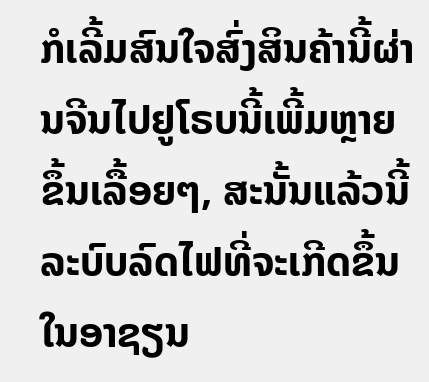ກໍເລີ້ມສົນໃຈສົ່ງສິນຄ້ານີ້ຜ່ານຈີນໄປຢູໂຣບນີ້ເພີ້ມຫຼາຍຂຶ້ນເລື້ອຍໆ, ສະນັ້ນແລ້ວນີ້ ລະບົບລົດໄຟທີ່ຈະເກີດຂຶ້ນໃນອາຊຽນ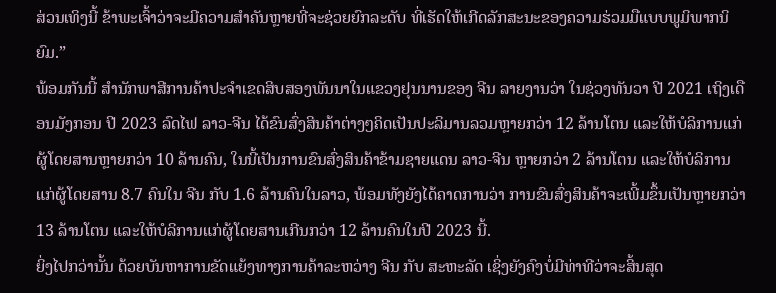ສ່ວນເທິງນີ້ ຂ້າພະເຈົ້າວ່າຈະມີຄວາມສໍາຄັນຫຼາຍທີ່ຈະຊ່ວຍຍົກລະດັບ ທີ່ເຮັດໃຫ້ເກີດລັກສະນະຂອງຄວາມຮ່ວມມືແບບພູມິພາກນິຍົມ.”
ພ້ອມກັນນີ້ ສໍານັກພາສີການຄ້າປະຈໍາເຂດສິບສອງພັນນາໃນແຂວງຢຸນນານຂອງ ຈີນ ລາຍງານວ່າ ໃນຊ່ວງທັນວາ ປີ 2021 ເຖິງເດືອນມັງກອນ ປີ 2023 ລົດໄຟ ລາວ-ຈີນ ໄດ້ຂົນສົ່ງສິນຄ້າຕ່າງໆຄິດເປັນປະລິມານລວມຫຼາຍກວ່າ 12 ລ້ານໂຕນ ແລະໃຫ້ບໍລິການແກ່ຜູ້ໂດຍສານຫຼາຍກວ່າ 10 ລ້ານຄົນ, ໃນນີ້ເປັນການຂົນສົ່ງສິນຄ້າຂ້າມຊາຍແດນ ລາວ-ຈີນ ຫຼາຍກວ່າ 2 ລ້ານໂຕນ ແລະໃຫ້ບໍລິການແກ່ຜູ້ໂດຍສານ 8.7 ຄົນໃນ ຈີນ ກັບ 1.6 ລ້ານຄົນໃນລາວ, ພ້ອມທັງຍັງໄດ້ຄາດການວ່າ ການຂົນສົ່ງສິນຄ້າຈະເພີ້ມຂຶ້ນເປັນຫຼາຍກວ່າ 13 ລ້ານໂຕນ ແລະໃຫ້ບໍລິການແກ່ຜູ້ໂດຍສານເກີນກວ່າ 12 ລ້ານຄົນໃນປີ 2023 ນີ້.
ຍິ່ງໄປກວ່ານັ້ນ ດ້ວຍບັນຫາການຂັດແຍ້ງທາງການຄ້າລະຫວ່າງ ຈີນ ກັບ ສະຫະລັດ ເຊິ່ງຍັງຄົງບໍ່ມີທ່າທີວ່າຈະສິ້ນສຸດ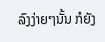ລົງງ່າຍໆນັ້ນ ກໍຍັງ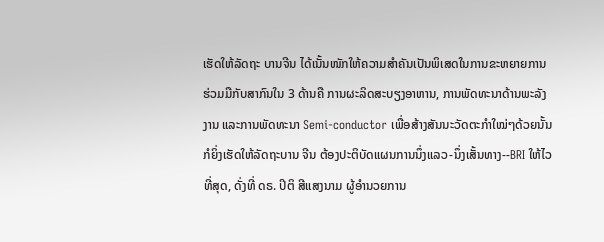ເຮັດໃຫ້ລັດຖະ ບານຈີນ ໄດ້ເນັ້ນໜັກໃຫ້ຄວາມສໍາຄັນເປັນພິເສດໃນການຂະຫຍາຍການຮ່ວມມືກັບສາກົນໃນ 3 ດ້ານຄື ການຜະລິດສະບຽງອາຫານ, ການພັດທະນາດ້ານພະລັງງານ ແລະການພັດທະນາ Semi-conductor ເພື່ອສ້າງສັນນະວັດຕະກໍາໃໝ່ໆດ້ວຍນັ້ນ ກໍຍິ່ງເຮັດໃຫ້ລັດຖະບານ ຈີນ ຕ້ອງປະຕິບັດແຜນການນຶ່ງແລວ-ນຶ່ງເສັ້ນທາງ--BRI ໃຫ້ໄວທີ່ສຸດ, ດັ່ງທີ່ ດຣ. ປິຕິ ສີແສງນາມ ຜູ້ອໍານວຍການ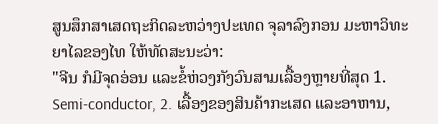ສູນສຶກສາເສດຖະກິດລະຫວ່າງປະເທດ ຈຸລາລົງກອນ ມະຫາວິທະ ຍາໄລຂອງໄທ ໃຫ້ທັດສະນະວ່າ:
"ຈີນ ກໍມີຈຸດອ່ອນ ແລະຂໍ້ຫ່ວງກັງວົນສາມເລື້ອງຫຼາຍທີ່ສຸດ 1. Semi-conductor, 2. ເລື້ອງຂອງສິນຄ້າກະເສດ ແລະອາຫານ,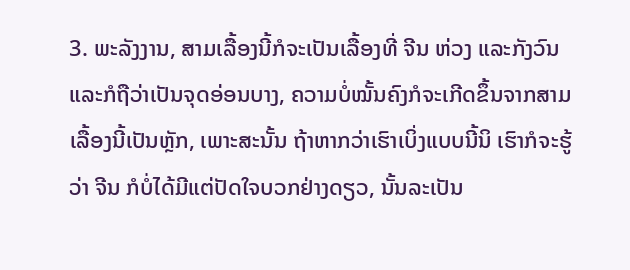3. ພະລັງງານ, ສາມເລື້ອງນີ້ກໍຈະເປັນເລື້ອງທີ່ ຈີນ ຫ່ວງ ແລະກັງວົນ ແລະກໍຖືວ່າເປັນຈຸດອ່ອນບາງ, ຄວາມບໍ່ໝັ້ນຄົງກໍຈະເກີດຂຶ້ນຈາກສາມເລື້ອງນີ້ເປັນຫຼັກ, ເພາະສະນັ້ນ ຖ້າຫາກວ່າເຮົາເບິ່ງແບບນີ້ນິ ເຮົາກໍຈະຮູ້ວ່າ ຈີນ ກໍບໍ່ໄດ້ມີແຕ່ປັດໃຈບວກຢ່າງດຽວ, ນັ້ນລະເປັນ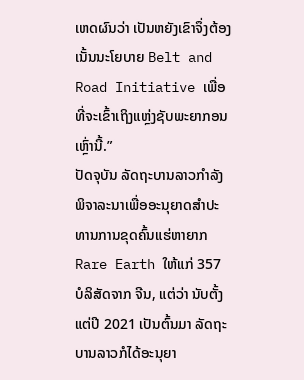ເຫດຜົນວ່າ ເປັນຫຍັງເຂົາຈຶ່ງຕ້ອງເນັ້ນນະໂຍບາຍ Belt and Road Initiative ເພື່ອທີ່ຈະເຂົ້າເຖິງແຫຼ່ງຊັບພະຍາກອນເຫຼົ່ານີ້.”
ປັດຈຸບັນ ລັດຖະບານລາວກໍາລັງພິຈາລະນາເພື່ອອະນຸຍາດສໍາປະທານການຂຸດຄົ້ນແຮ່ຫາຍາກ Rare Earth ໃຫ້ແກ່ 357 ບໍລິສັດຈາກ ຈີນ, ແຕ່ວ່າ ນັບຕັ້ງແຕ່ປີ 2021 ເປັນຕົ້ນມາ ລັດຖະບານລາວກໍໄດ້ອະນຸຍາ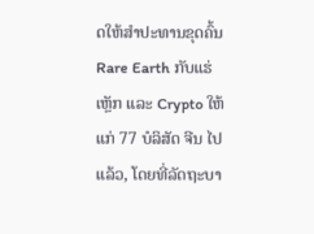ດໃຫ້ສໍາປະທານຂຸດຄົ້ນ Rare Earth ກັບແຮ່ເຫຼັກ ແລະ Crypto ໃຫ້ແກ່ 77 ບໍລິສັດ ຈີນ ໄປແລ້ວ, ໂດຍທີ່ລັດຖະບາ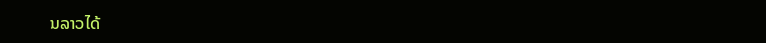ນລາວໄດ້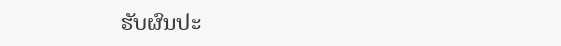ຮັບຜົນປະ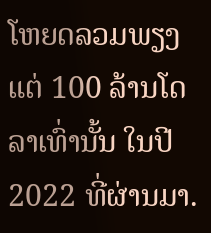ໂຫຍດລວມພຽງແຕ່ 100 ລ້ານໂດລາເທົ່ານັ້ນ ໃນປີ 2022 ທີ່ຜ່ານມາ.